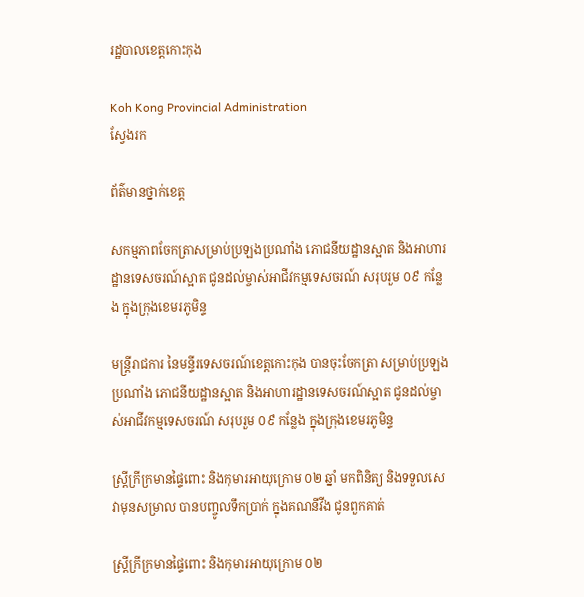រដ្ឋបាលខេត្តកោះកុង

Koh Kong Provincial Administration
ស្វែងរក

ព័ត៌មានថ្នាក់ខេត្ត

សកម្មភាពចែកត្រាសម្រាប់ប្រឡងប្រណាំង ភោជនីយដ្ឋានស្អាត និងអាហារដ្ឋានទេសចរណ៍ស្អាត ជូនដល់ម្ចាស់អាជីវកម្មទេសចរណ៍ សរុបរួម ០៩ កន្លែង ក្នុងក្រុងខេមរភូមិន្ទ

មន្ត្រីរាជការ នៃមន្ទីរទេសចរណ៍ខេត្តកោះកុង បានចុះចែកត្រា សម្រាប់ប្រឡងប្រណាំង ភោជនីយដ្ឋានស្អាត និងអាហារដ្ឋានទេសចរណ៍ស្អាត ជូនដល់ម្ចាស់អាជីវកម្មទេសចរណ៍ សរុបរួម ០៩ កន្លែង ក្នុងក្រុងខេមរភូមិន្ទ

ស្រ្តីក្រីក្រមានផ្ទៃពោះ និងកុមារអាយុក្រោម ០២ ឆ្នាំ មកពិនិត្យ និងទទួលសេវាមុនសម្រាល បានបញ្ចូលទឹកប្រាក់ ក្នុងគណនីវីង ជូនពួកគាត់

ស្រ្តីក្រីក្រមានផ្ទៃពោះ និងកុមារអាយុក្រោម ០២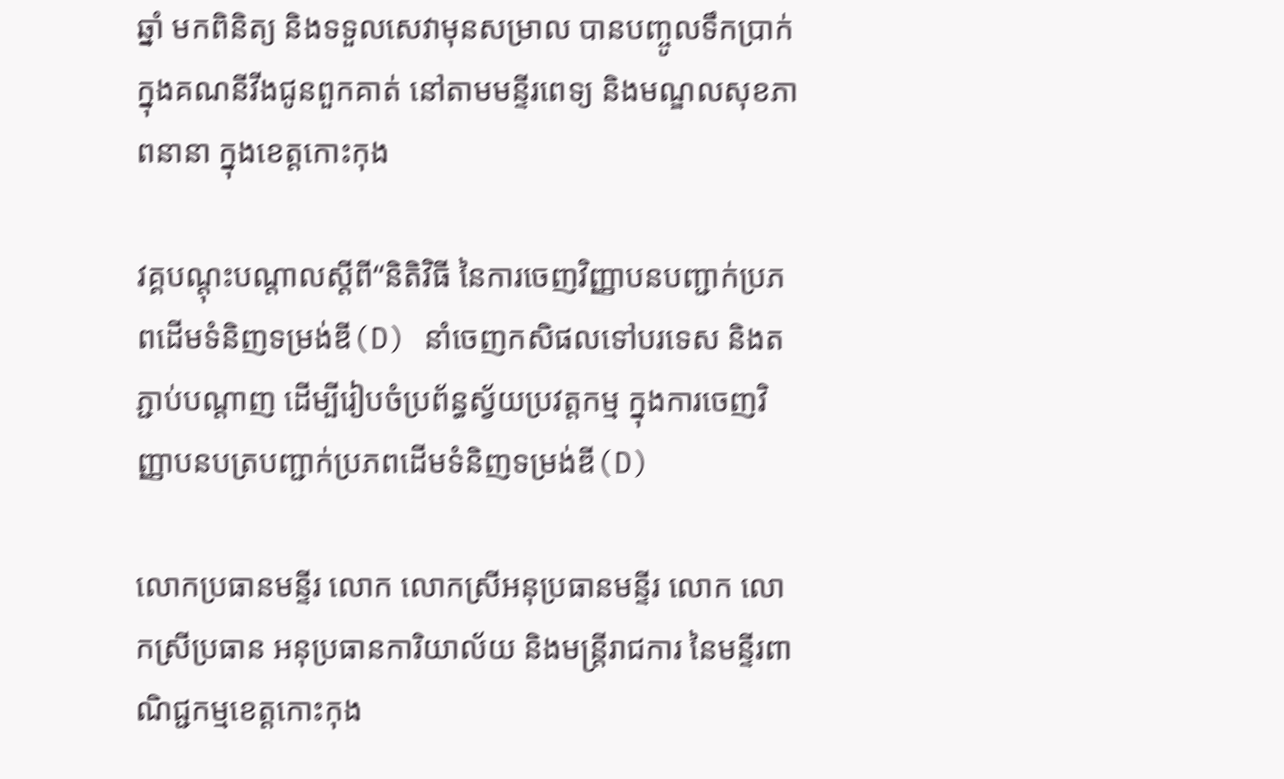ឆ្នាំ មកពិនិត្យ និងទទួលសេវាមុនសម្រាល បានបញ្ចូលទឹកប្រាក់ ក្នុងគណនីវីងជូនពួកគាត់ នៅតាមមន្ទីរពេទ្យ និងមណ្ឌលសុខភាពនានា ក្នុងខេត្តកោះកុង

វគ្គបណ្ដុះបណ្ដាលស្ដីពី“និតិវិធី នៃការចេញវិញ្ញាបនបញ្ជាក់ប្រភពដើមទំនិញទម្រង់ឌី(D) នាំចេញកសិផលទៅបរទេស និងតភ្ជាប់បណ្ដាញ ដើម្បីរៀបចំប្រព័ន្ធស្វ័យប្រវត្តកម្ម ក្នុងការចេញវិញ្ញាបនបត្របញ្ជាក់ប្រភពដើមទំនិញទម្រង់ឌី(D)

លោកប្រធានមន្ទីរ លោក លោកស្រីអនុប្រធានមន្ទីរ លោក លោកស្រីប្រធាន អនុប្រធានការិយាល័យ និងមន្ត្រីរាជការ នៃមន្ទីរពាណិជ្ជកម្មខេត្តកោះកុង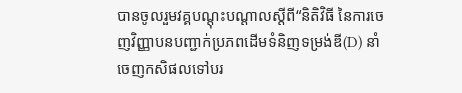បានចូលរួមវគ្គបណ្ដុះបណ្ដាលស្ដីពី“និតិវិធី នៃការចេញវិញ្ញាបនបញ្ជាក់ប្រភពដើមទំនិញទម្រង់ឌី(D) នាំចេញកសិផលទៅបរ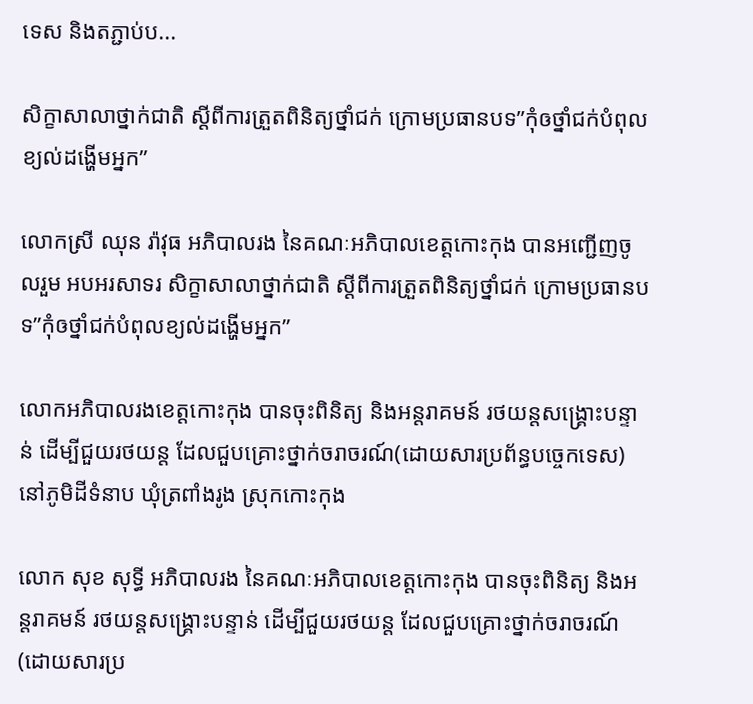ទេស និងតភ្ជាប់ប...

សិក្ខាសាលាថ្នាក់ជាតិ ស្តីពីការត្រួតពិនិត្យថ្នាំជក់ ក្រោមប្រធានបទ”កុំឲថ្នាំជក់បំពុលខ្យល់ដង្ហើមអ្នក”

លោកស្រី ឈុន រ៉ាវុធ អភិបាលរង នៃគណៈអភិបាលខេត្តកោះកុង បានអញ្ជើញចូលរួម អបអរសាទរ សិក្ខាសាលាថ្នាក់ជាតិ ស្តីពីការត្រួតពិនិត្យថ្នាំជក់ ក្រោមប្រធានបទ”កុំឲថ្នាំជក់បំពុលខ្យល់ដង្ហើមអ្នក”

លោកអភិបាលរងខេត្តកោះកុង បានចុះពិនិត្យ និងអន្តរាគមន៍ រថយន្តសង្រ្គោះបន្ទាន់ ដើម្បីជួយរថយន្ត ដែលជួបគ្រោះថ្នាក់ចរាចរណ៍(ដោយសារប្រព័ន្ធបច្ចេកទេស) នៅភូមិដីទំនាប ឃុំត្រពាំងរូង ស្រុកកោះកុង

លោក សុខ សុទ្ធី អភិបាលរង នៃគណៈអភិបាលខេត្តកោះកុង បានចុះពិនិត្យ និងអន្តរាគមន៍ រថយន្តសង្រ្គោះបន្ទាន់ ដើម្បីជួយរថយន្ត ដែលជួបគ្រោះថ្នាក់ចរាចរណ៍(ដោយសារប្រ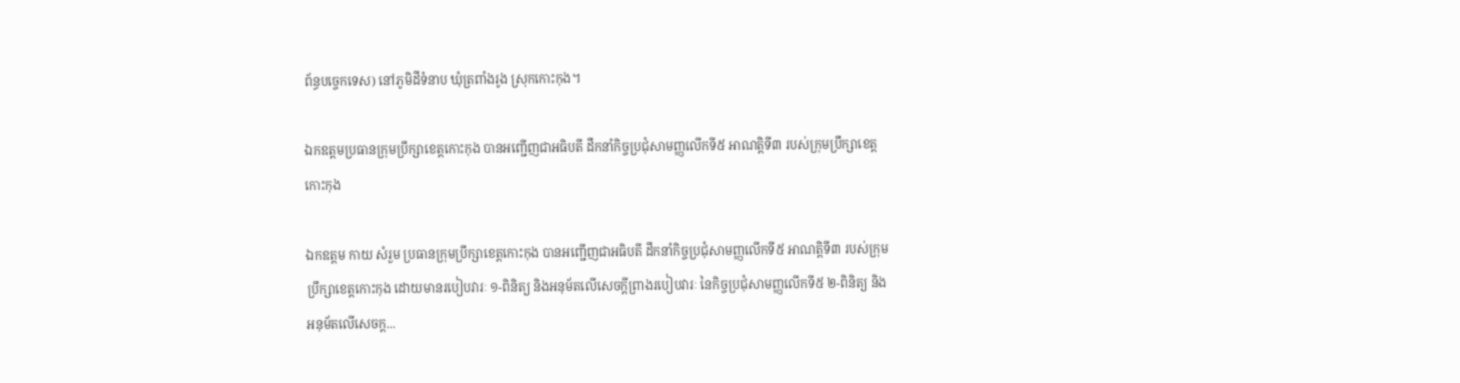ព័ន្ធបច្ចេកទេស) នៅភូមិដីទំនាប ឃុំត្រពាំងរូង ស្រុកកោះកុង។

ឯកឧត្តមប្រធានក្រុមប្រឹក្សាខេត្តកោះកុង បានអញ្ជើញជាអធិបតី ដឹកនាំកិច្ចប្រជុំសាមញ្ញលើកទី៥ អាណត្តិទី៣ របស់ក្រុមប្រឹក្សាខេត្តកោះកុង

ឯកឧត្តម កាយ សំរួម ប្រធានក្រុមប្រឹក្សាខេត្តកោះកុង បានអញ្ជើញជាអធិបតី ដឹកនាំកិច្ចប្រជុំសាមញ្ញលើកទី៥ អាណត្តិទី៣ របស់ក្រុមប្រឹក្សាខេត្តកោះកុង ដោយមានរបៀបវារៈ ១-ពិនិត្យ និងអនុម័តលើសេចក្តីព្រាងរបៀបវារៈ នៃកិច្ចប្រជុំសាមញ្ញលើកទី៥ ២-ពិនិត្យ និងអនុម័តលើសេចក្ត...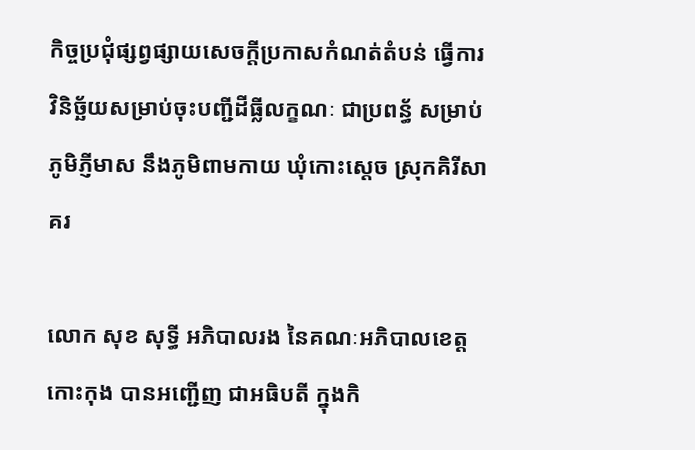កិច្ចប្រជុំផ្សព្វផ្សាយសេចក្ដីប្រកាសកំណត់តំបន់ ធ្វើការវិនិច្ឆ័យសម្រាប់ចុះបញ្ជីដីធ្លីលក្ខណៈ ជាប្រពន្ធ័ សម្រាប់ភូមិភ្ញីមាស នឹងភូមិពាមកាយ ឃុំកោះស្តេច ស្រុកគិរីសាគរ

លោក សុខ សុទ្ធី អភិបាលរង នៃគណៈអភិបាលខេត្តកោះកុង បានអញ្ជើញ ជាអធិបតី ក្នុងកិ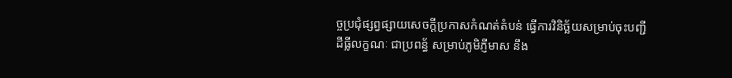ច្ចប្រជុំផ្សព្វផ្សាយសេចក្ដីប្រកាសកំណត់តំបន់ ធ្វើការវិនិច្ឆ័យសម្រាប់ចុះបញ្ជីដីធ្លីលក្ខណៈ ជាប្រពន្ធ័ សម្រាប់ភូមិភ្ញីមាស នឹង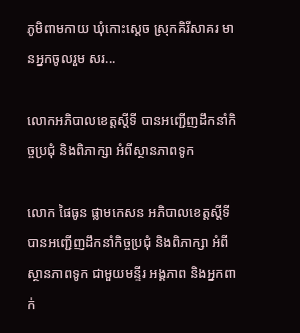ភូមិពាមកាយ ឃុំកោះស្តេច ស្រុកគិរីសាគរ មានអ្នកចូលរួម សរ...

លោកអភិបាលខេត្តស្តីទី បានអញ្ជើញដឹកនាំកិច្ចប្រជុំ និងពិភាក្សា អំពីស្ថានភាពទូក

លោក ផៃធូន ផ្លាមកេសន អភិបាលខេត្តស្តីទី បានអញ្ជើញដឹកនាំកិច្ចប្រជុំ និងពិភាក្សា អំពីស្ថានភាពទូក ជាមួយមន្ទីរ អង្គភាព និងអ្នកពាក់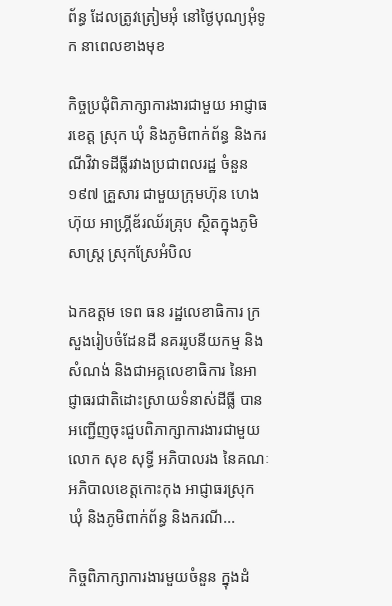ព័ន្ធ ដែលត្រូវត្រៀមអុំ នៅថ្ងៃបុណ្យអុំទូក នាពេលខាងមុខ

កិច្ចប្រជុំពិភាក្សាការងារជាមួយ អាជ្ញាធរខេត្ត ស្រុក ឃុំ និងភូមិពាក់ព័ន្ធ និងករណីវិវាទដីធ្លីរវាងប្រជាពលរដ្ឋ ចំនួន ១៩៧ គ្រួសារ ជាមួយក្រុមហ៊ុន ហេង ហ៊ុយ អាហ្គ្រីឌ័រឈ័រគ្រុប ស្ថិតក្នុងភូមិសាស្រ្ត ស្រុកស្រែអំបិល

ឯកឧត្តម ទេព ធន រដ្ឋលេខាធិការ ក្រសួងរៀបចំដែនដី នគររូបនីយកម្ម និងសំណង់ និងជាអគ្គលេខាធិការ នៃអាជ្ញាធរជាតិដោះស្រាយទំនាស់ដីធ្លី បានអញ្ជើញចុះជួបពិភាក្សាការងារជាមួយ លោក សុខ សុទ្ធី អភិបាលរង នៃគណៈអភិបាលខេត្តកោះកុង អាជ្ញាធរស្រុក ឃុំ និងភូមិពាក់ព័ន្ធ និងករណី...

កិច្ចពិភាក្សាការងារមួយចំនួន ក្នុងដំ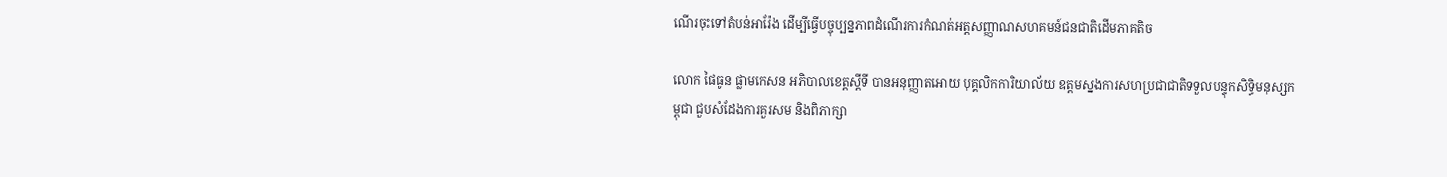ណើរចុះទៅតំបន់អារ៉ែង ដើម្បីធ្វើបច្ចុប្បន្នភាពដំណើរការកំណត់អត្តសញ្ញាណសហគមន៍ជនជាតិដើមភាគតិច

លោក ផៃធូន ផ្លាមកេសន អភិបាលខេត្តស្តីទី បានអនុញ្ញាតអោយ បុគ្គលិកការិយាល័យ ឧត្តមស្នងការសហប្រជាជាតិទទួលបន្ទុកសិទ្ធិមនុស្សកម្ពុជា ជួបសំដែងការគួរសម និងពិភាក្សា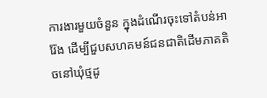ការងារមួយចំនួន ក្នុងដំណើរចុះទៅតំបន់អារ៉ែង ដើម្បីជួបសហគមន៍ជនជាតិដើមភាគតិចនៅឃុំថ្មដូ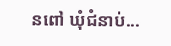នពៅ ឃុំជំនាប់...